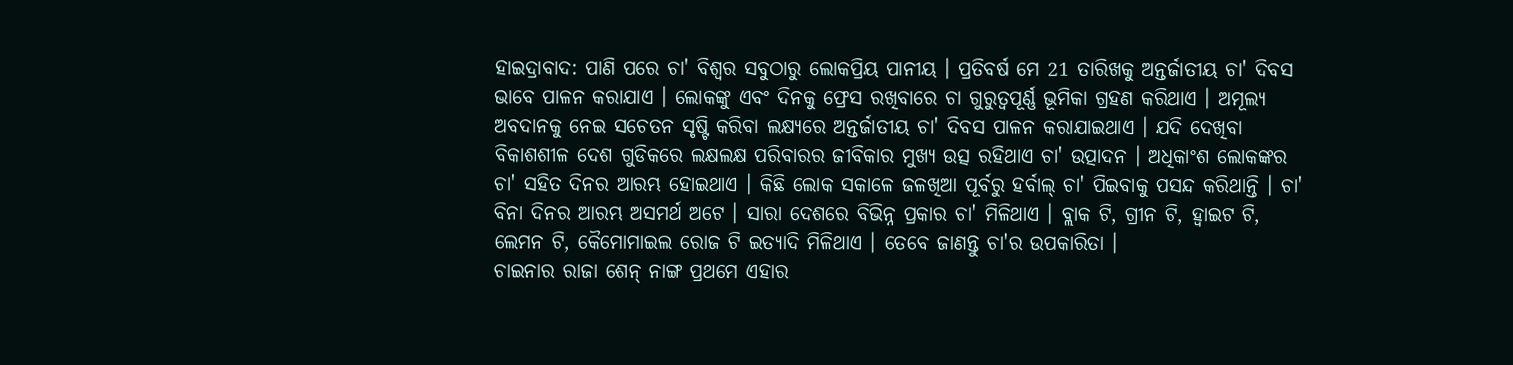ହାଇଦ୍ରାବାଦ: ପାଣି ପରେ ଚା' ବିଶ୍ବର ସବୁଠାରୁ ଲୋକପ୍ରିୟ ପାନୀୟ । ପ୍ରତିବର୍ଷ ମେ 21 ତାରିଖକୁ ଅନ୍ତର୍ଜାତୀୟ ଚା' ଦିବସ ଭାବେ ପାଳନ କରାଯାଏ । ଲୋକଙ୍କୁ ଏବଂ ଦିନକୁ ଫ୍ରେସ ରଖିବାରେ ଚା ଗୁରୁତ୍ବପୂର୍ଣ୍ଣ ଭୂମିକା ଗ୍ରହଣ କରିଥାଏ । ଅମୂଲ୍ୟ ଅବଦାନକୁ ନେଇ ସଚେତନ ସୃଷ୍ଟି କରିବା ଲକ୍ଷ୍ୟରେ ଅନ୍ତର୍ଜାତୀୟ ଚା' ଦିବସ ପାଳନ କରାଯାଇଥାଏ । ଯଦି ଦେଖିବା ବିକାଶଶୀଳ ଦେଶ ଗୁଡିକରେ ଲକ୍ଷଲକ୍ଷ ପରିବାରର ଜୀବିକାର ମୁଖ୍ୟ ଉତ୍ସ ରହିଥାଏ ଚା' ଉତ୍ପାଦନ । ଅଧିକାଂଶ ଲୋକଙ୍କର ଚା' ସହିତ ଦିନର ଆରମ୍ଭ ହୋଇଥାଏ । କିଛି ଲୋକ ସକାଳେ ଜଳଖିଆ ପୂର୍ବରୁ ହର୍ବାଲ୍ ଚା' ପିଇବାକୁ ପସନ୍ଦ କରିଥାନ୍ତି । ଚା' ବିନା ଦିନର ଆରମ୍ଭ ଅସମର୍ଥ ଅଟେ । ସାରା ଦେଶରେ ବିଭିନ୍ନ ପ୍ରକାର ଚା' ମିଳିଥାଏ । ବ୍ଲାକ ଟି, ଗ୍ରୀନ ଟି, ହ୍ବାଇଟ ଟି, ଲେମନ ଟି, କୈମୋମାଇଲ ରୋଜ ଟି ଇତ୍ୟାଦି ମିଳିଥାଏ । ତେବେ ଜାଣନ୍ତୁ ଚା'ର ଉପକାରିତା ।
ଚାଇନାର ରାଜା ଶେନ୍ ନାଙ୍ଗ ପ୍ରଥମେ ଏହାର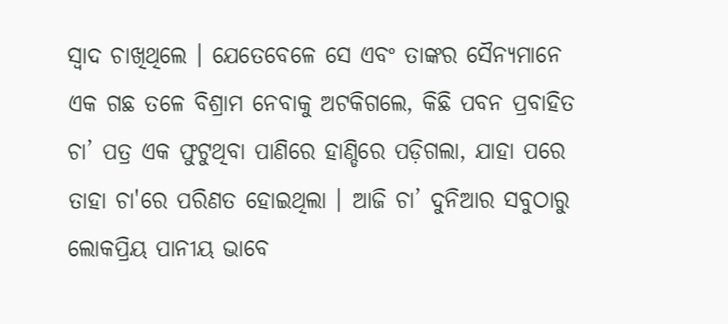ସ୍ୱାଦ ଚାଖିଥିଲେ । ଯେତେବେଳେ ସେ ଏବଂ ତାଙ୍କର ସୈନ୍ୟମାନେ ଏକ ଗଛ ତଳେ ବିଶ୍ରାମ ନେବାକୁ ଅଟକିଗଲେ, କିଛି ପବନ ପ୍ରବାହିତ ଚା’ ପତ୍ର ଏକ ଫୁଟୁଥିବା ପାଣିରେ ହାଣ୍ଡିରେ ପଡ଼ିଗଲା, ଯାହା ପରେ ତାହା ଚା'ରେ ପରିଣତ ହୋଇଥିଲା । ଆଜି ଚା’ ଦୁନିଆର ସବୁଠାରୁ ଲୋକପ୍ରିୟ ପାନୀୟ ଭାବେ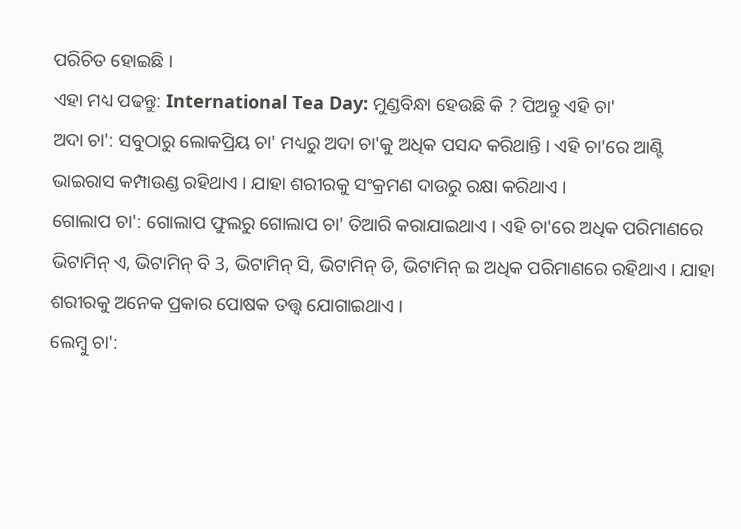ପରିଚିତ ହୋଇଛି ।
ଏହା ମଧ୍ୟ ପଢନ୍ତୁ: International Tea Day: ମୁଣ୍ଡବିନ୍ଧା ହେଉଛି କି ? ପିଅନ୍ତୁ ଏହି ଚା'
ଅଦା ଚା': ସବୁଠାରୁ ଲୋକପ୍ରିୟ ଚା' ମଧ୍ୟରୁ ଅଦା ଚା'କୁ ଅଧିକ ପସନ୍ଦ କରିଥାନ୍ତି । ଏହି ଚା'ରେ ଆଣ୍ଟି ଭାଇରାସ କମ୍ପାଉଣ୍ଡ ରହିଥାଏ । ଯାହା ଶରୀରକୁ ସଂକ୍ରମଣ ଦାଉରୁ ରକ୍ଷା କରିଥାଏ ।
ଗୋଲାପ ଚା': ଗୋଲାପ ଫୁଲରୁ ଗୋଲାପ ଚା' ତିଆରି କରାଯାଇଥାଏ । ଏହି ଚା'ରେ ଅଧିକ ପରିମାଣରେ ଭିଟାମିନ୍ ଏ, ଭିଟାମିନ୍ ବି 3, ଭିଟାମିନ୍ ସି, ଭିଟାମିନ୍ ଡି, ଭିଟାମିନ୍ ଇ ଅଧିକ ପରିମାଣରେ ରହିଥାଏ । ଯାହା ଶରୀରକୁ ଅନେକ ପ୍ରକାର ପୋଷକ ତତ୍ତ୍ବ ଯୋଗାଇଥାଏ ।
ଲେମ୍ବୁ ଚା':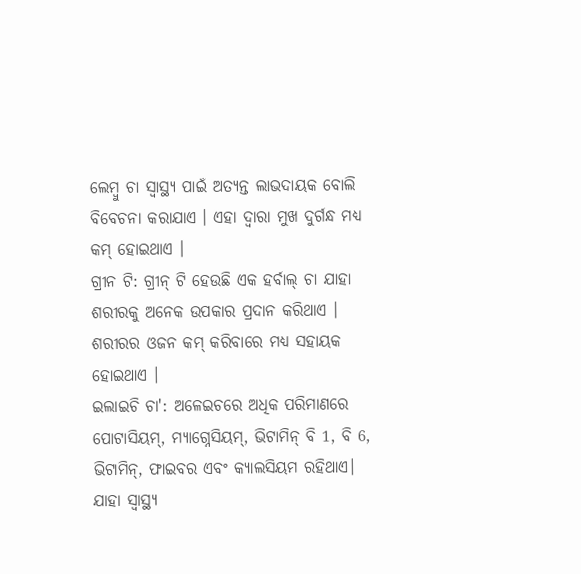ଲେମ୍ବୁ ଚା ସ୍ୱାସ୍ଥ୍ୟ ପାଇଁ ଅତ୍ୟନ୍ତ ଲାଭଦାୟକ ବୋଲି ବିବେଚନା କରାଯାଏ । ଏହା ଦ୍ବାରା ମୁଖ ଦୁର୍ଗନ୍ଧ ମଧ୍ୟ କମ୍ ହୋଇଥାଏ ।
ଗ୍ରୀନ ଟି: ଗ୍ରୀନ୍ ଟି ହେଉଛି ଏକ ହର୍ବାଲ୍ ଚା ଯାହା ଶରୀରକୁ ଅନେକ ଉପକାର ପ୍ରଦାନ କରିଥାଏ । ଶରୀରର ଓଜନ କମ୍ କରିବାରେ ମଧ୍ୟ ସହାୟକ ହୋଇଥାଏ ।
ଇଲାଇଚି ଚା': ଅଳେଇଚରେ ଅଧିକ ପରିମାଣରେ ପୋଟାସିୟମ୍, ମ୍ୟାଗ୍ନେସିୟମ୍, ଭିଟାମିନ୍ ବି 1, ବି 6, ଭିଟାମିନ୍, ଫାଇବର ଏବଂ କ୍ୟାଲସିୟମ ରହିଥାଏ। ଯାହା ସ୍ବାସ୍ଥ୍ୟ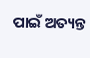ପାଇଁ ଅତ୍ୟନ୍ତ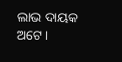ଲାଭ ଦାୟକ ଅଟେ ।